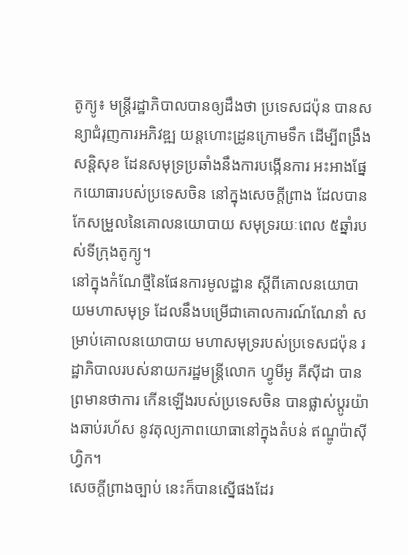តូក្យូ៖ មន្ត្រីរដ្ឋាភិបាលបានឲ្យដឹងថា ប្រទេសជប៉ុន បានសន្យាជំរុញការអភិវឌ្ឍ យន្តហោះដ្រូនក្រោមទឹក ដើម្បីពង្រឹងសន្តិសុខ ដែនសមុទ្រប្រឆាំងនឹងការបង្កើនការ អះអាងផ្នែកយោធារបស់ប្រទេសចិន នៅក្នុងសេចក្តីព្រាង ដែលបានកែសម្រួលនៃគោលនយោបាយ សមុទ្ររយៈពេល ៥ឆ្នាំរបស់ទីក្រុងតូក្យូ។
នៅក្នុងកំណែថ្មីនៃផែនការមូលដ្ឋាន ស្តីពីគោលនយោបាយមហាសមុទ្រ ដែលនឹងបម្រើជាគោលការណ៍ណែនាំ សម្រាប់គោលនយោបាយ មហាសមុទ្ររបស់ប្រទេសជប៉ុន រដ្ឋាភិបាលរបស់នាយករដ្ឋមន្ត្រីលោក ហ្វូមីអូ គីស៊ីដា បានព្រមានថាការ កើនឡើងរបស់ប្រទេសចិន បានផ្លាស់ប្តូរយ៉ាងឆាប់រហ័ស នូវតុល្យភាពយោធានៅក្នុងតំបន់ ឥណ្ឌូប៉ាស៊ីហ្វិក។
សេចក្តីព្រាងច្បាប់ នេះក៏បានស្នើផងដែរ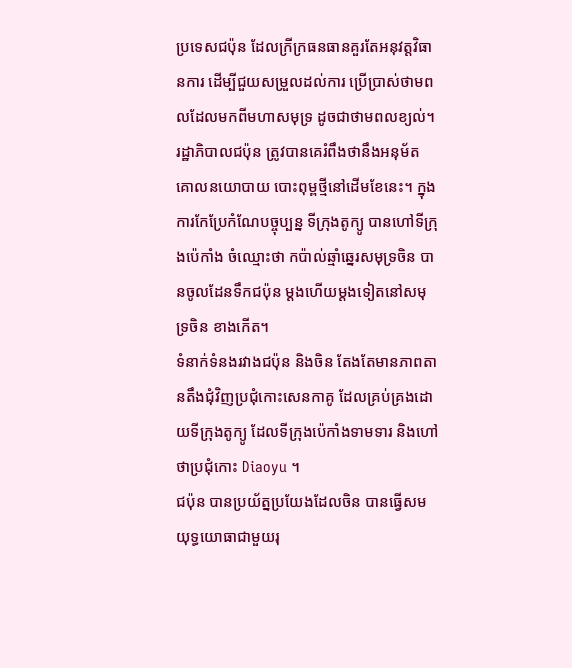ប្រទេសជប៉ុន ដែលក្រីក្រធនធានគួរតែអនុវត្តវិធានការ ដើម្បីជួយសម្រួលដល់ការ ប្រើប្រាស់ថាមពលដែលមកពីមហាសមុទ្រ ដូចជាថាមពលខ្យល់។
រដ្ឋាភិបាលជប៉ុន ត្រូវបានគេរំពឹងថានឹងអនុម័ត គោលនយោបាយ បោះពុម្ពថ្មីនៅដើមខែនេះ។ ក្នុងការកែប្រែកំណែបច្ចុប្បន្ន ទីក្រុងតូក្យូ បានហៅទីក្រុងប៉េកាំង ចំឈ្មោះថា កប៉ាល់ឆ្មាំឆ្នេរសមុទ្រចិន បានចូលដែនទឹកជប៉ុន ម្តងហើយម្តងទៀតនៅសមុទ្រចិន ខាងកើត។
ទំនាក់ទំនងរវាងជប៉ុន និងចិន តែងតែមានភាពតានតឹងជុំវិញប្រជុំកោះសេនកាគូ ដែលគ្រប់គ្រងដោយទីក្រុងតូក្យូ ដែលទីក្រុងប៉េកាំងទាមទារ និងហៅថាប្រជុំកោះ Diaoyu ។
ជប៉ុន បានប្រយ័ត្នប្រយែងដែលចិន បានធ្វើសមយុទ្ធយោធាជាមួយរុ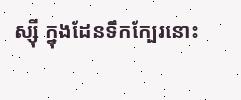ស្ស៊ី ក្នុងដែនទឹកក្បែរនោះ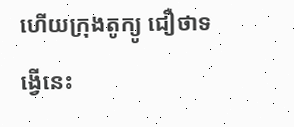ហើយក្រុងតូក្យូ ជឿថាទង្វើនេះ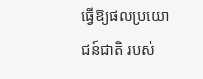ធ្វើឱ្យផលប្រយោជន៍ជាតិ របស់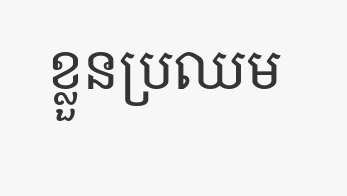ខ្លួនប្រឈម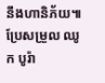នឹងហានិភ័យ៕ ប្រែសម្រួល ឈូក បូរ៉ា